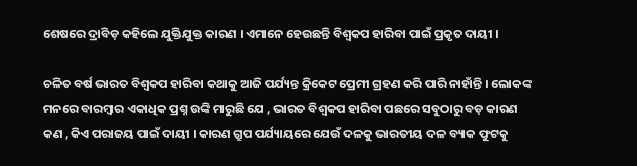ଶେଷରେ ଦ୍ରାବିଡ଼ କହିଲେ ଯୁକ୍ତିଯୁକ୍ତ କାରଣ । ଏମାନେ ହେଉଛନ୍ତି ବିଶ୍ୱକପ ହାରିବା ପାଇଁ ପ୍ରକୃତ ଦାୟୀ ।

ଚଳିତ ବର୍ଷ ଭାରତ ବିଶ୍ୱକପ ହାରିବା କଥାକୁ ଆଜି ପର୍ଯ୍ୟନ୍ତ କ୍ରିକେଟ ପ୍ରେମୀ ଗ୍ରହଣ କରି ପାରି ନାହାଁନ୍ତି । ଲୋକଙ୍କ ମନରେ ବାରମ୍ବାର ଏକାଧିକ ପ୍ରଶ୍ନ ଉଙ୍କି ମାରୁଛି ଯେ , ଭାରତ ବିଶ୍ୱକପ ହାରିବା ପଛରେ ସବୁଠାରୁ ବଡ଼ କାରଣ କଣ , କିଏ ପରାଜୟ ପାଇଁ ଦାୟୀ । କାରଣ ଗ୍ରୁପ ପର୍ଯ୍ୟାୟରେ ଯେଉଁ ଦଳକୁ ଭାରତୀୟ ଦଳ ବ୍ୟାକ ଫୁଟକୁ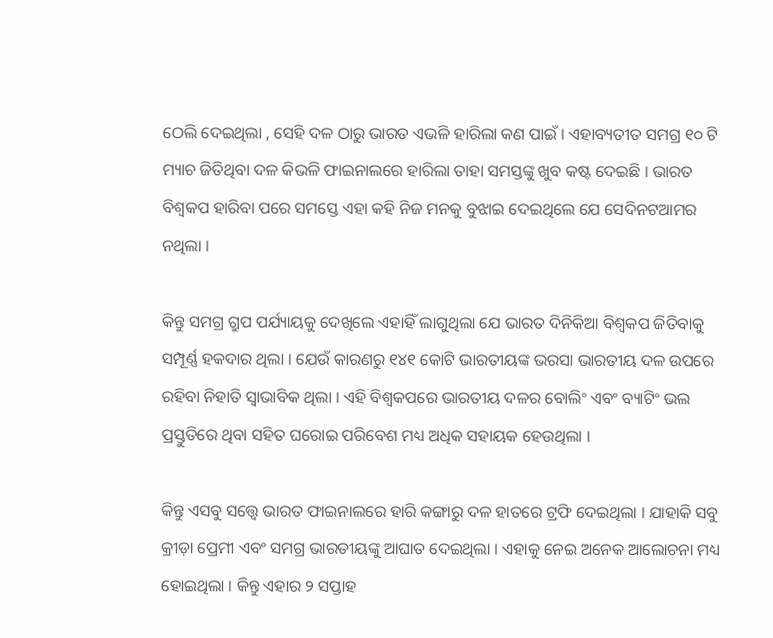ଠେଲି ଦେଇଥିଲା , ସେହି ଦଳ ଠାରୁ ଭାରତ ଏଭଳି ହାରିଲା କଣ ପାଇଁ । ଏହାବ୍ୟତୀତ ସମଗ୍ର ୧୦ ଟି ମ୍ୟାଚ ଜିତିଥିବା ଦଳ କିଭଳି ଫାଇନାଲରେ ହାରିଲା ତାହା ସମସ୍ତଙ୍କୁ ଖୁବ କଷ୍ଟ ଦେଇଛି । ଭାରତ ବିଶ୍ୱକପ ହାରିବା ପରେ ସମସ୍ତେ ଏହା କହି ନିଜ ମନକୁ ବୁଝାଇ ଦେଇଥିଲେ ଯେ ସେଦିନଟଆମର ନଥିଲା ।

କିନ୍ତୁ ସମଗ୍ର ଗ୍ରୁପ ପର୍ଯ୍ୟାୟକୁ ଦେଖିଲେ ଏହାହିଁ ଲାଗୁଥିଲା ଯେ ଭାରତ ଦିନିକିଆ ବିଶ୍ୱକପ ଜିତିବାକୁ ସମ୍ପୂର୍ଣ୍ଣ ହକଦାର ଥିଲା । ଯେଉଁ କାରଣରୁ ୧୪୧ କୋଟି ଭାରତୀୟଙ୍କ ଭରସା ଭାରତୀୟ ଦଳ ଉପରେ ରହିବା ନିହାତି ସ୍ୱାଭାବିକ ଥିଲା । ଏହି ବିଶ୍ୱକପରେ ଭାରତୀୟ ଦଳର ବୋଲିଂ ଏବଂ ବ୍ୟାଟିଂ ଭଲ ପ୍ରସ୍ତୁତିରେ ଥିବା ସହିତ ଘରୋଇ ପରିବେଶ ମଧ୍ୟ ଅଧିକ ସହାୟକ ହେଉଥିଲା ।

କିନ୍ତୁ ଏସବୁ ସତ୍ତ୍ୱେ ଭାରତ ଫାଇନାଲରେ ହାରି କଙ୍ଗାରୁ ଦଳ ହାତରେ ଟ୍ରଫି ଦେଇଥିଲା । ଯାହାକି ସବୁ କ୍ରୀଡ଼ା ପ୍ରେମୀ ଏବଂ ସମଗ୍ର ଭାରତୀୟଙ୍କୁ ଆଘାତ ଦେଇଥିଲା । ଏହାକୁ ନେଇ ଅନେକ ଆଲୋଚନା ମଧ୍ୟ ହୋଇଥିଲା । କିନ୍ତୁ ଏହାର ୨ ସପ୍ତାହ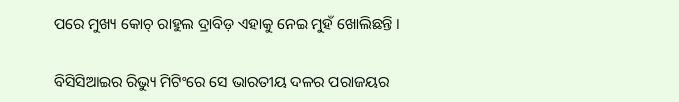ପରେ ମୁଖ୍ୟ କୋଚ୍ ରାହୁଲ ଦ୍ରାବିଡ଼ ଏହାକୁ ନେଇ ମୁହଁ ଖୋଲିଛନ୍ତି ।

ବିସିସିଆଇର ରିଭ୍ୟୁ ମିଟିଂରେ ସେ ଭାରତୀୟ ଦଳର ପରାଜୟର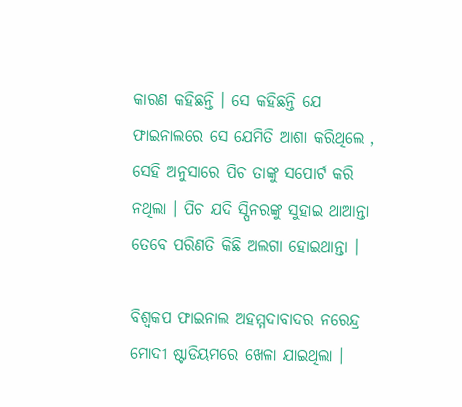କାରଣ କହିଛନ୍ତି । ସେ କହିଛନ୍ତି ଯେ ଫାଇନାଲରେ ସେ ଯେମିତି ଆଶା କରିଥିଲେ , ସେହି ଅନୁସାରେ ପିଚ ତାଙ୍କୁ ସପୋର୍ଟ କରି ନଥିଲା । ପିଚ ଯଦି ସ୍ପିନରଙ୍କୁ ସୁହାଇ ଥାଆନ୍ତା ତେବେ ପରିଣତି କିଛି ଅଲଗା ହୋଇଥାନ୍ତା ।

ବିଶ୍ୱକପ ଫାଇନାଲ ଅହମ୍ମଦାବାଦର ନରେନ୍ଦ୍ର ମୋଦୀ ଷ୍ଟାଡିୟମରେ ଖେଳା ଯାଇଥିଲା ।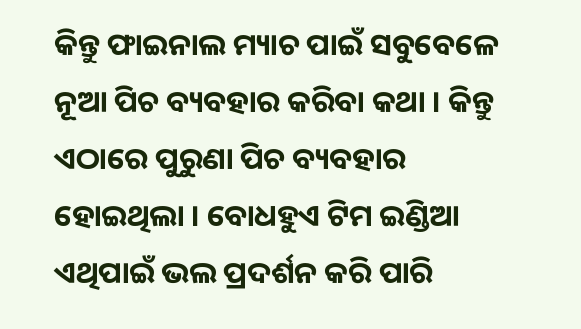କିନ୍ତୁ ଫାଇନାଲ ମ୍ୟାଚ ପାଇଁ ସବୁବେଳେ ନୂଆ ପିଚ ବ୍ୟବହାର କରିବା କଥା । କିନ୍ତୁ ଏଠାରେ ପୁରୁଣା ପିଚ ବ୍ୟବହାର ହୋଇଥିଲା । ବୋଧହୁଏ ଟିମ ଇଣ୍ଡିଆ ଏଥିପାଇଁ ଭଲ ପ୍ରଦର୍ଶନ କରି ପାରି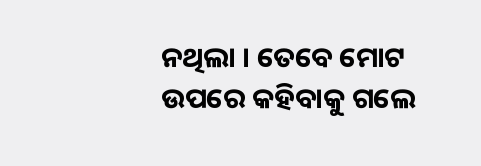ନଥିଲା । ତେବେ ମୋଟ ଉପରେ କହିବାକୁ ଗଲେ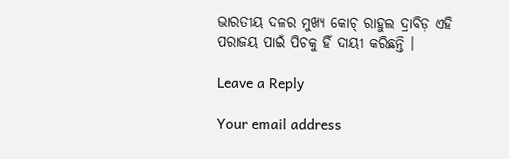ଭାରତୀୟ ଦଳର ମୁଖ୍ୟ କୋଚ୍ ରାହୁଲ ଦ୍ରାବିଡ଼ ଏହି ପରାଜୟ ପାଇଁ ପିଚକୁ ହିଁ ଦାୟୀ କରିଛନ୍ତି ।

Leave a Reply

Your email address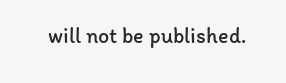will not be published.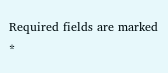Required fields are marked *